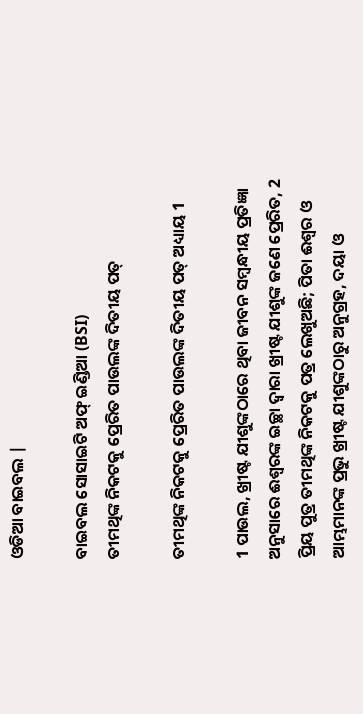ଓଡିଆ ବାଇବଲ |

ବାଇବଲ ସୋସାଇଟି ଅଫ୍ ଇଣ୍ଡିଆ (BSI)
ତୀମଥିଙ୍କ ନିକଟକୁ ପ୍ରେରିତ ପାଉଲଙ୍କ ଦିତୀୟ ପତ୍

ତୀମଥିଙ୍କ ନିକଟକୁ ପ୍ରେରିତ ପାଉଲଙ୍କ ଦିତୀୟ ପତ୍ ଅଧ୍ୟାୟ 1

1 ପାଉଲ, ଖ୍ରୀଷ୍ଟ ଯୀଶୁଙ୍କଠାରେ ଥିବା ଜୀବନ ସମ୍ଵନ୍ଧୀୟ ପ୍ରତିଜ୍ଞା ଅନୁସାରେ ଈଶ୍ଵରଙ୍କ ଇଚ୍ଛା ଦ୍ଵାରା ଖ୍ରୀଷ୍ଟ ଯୀଶୁଙ୍କ ଜଣେ ପ୍ରେରିତ, 2 ପ୍ରିୟ ପୁତ୍ର ତୀମଥିଙ୍କ ନିକଟକୁ ପତ୍ର ଲେଖୁଅଛି; ପିତା ଈଶ୍ଵର ଓ ଆମ୍ଭମାନଙ୍କ ପ୍ରଭୁ ଖ୍ରୀଷ୍ଟ ଯୀଶୁଙ୍କଠାରୁ ଅନୁଗ୍ରହ, ଦୟା ଓ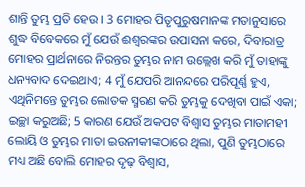ଶାନ୍ତି ତୁମ୍ଭ ପ୍ରତି ହେଉ । 3 ମୋହର ପିତୃପୁରୁଷମାନଙ୍କ ମତାନୁସାରେ ଶୁଦ୍ଧ ବିବେକରେ ମୁଁ ଯେଉଁ ଈଶ୍ଵରଙ୍କର ଉପାସନା କରେ, ଦିବାରାତ୍ର ମୋହର ପ୍ରାର୍ଥନାରେ ନିରନ୍ତର ତୁମ୍ଭର ନାମ ଉଲ୍ଲେଖ କରି ମୁଁ ତାହାଙ୍କୁ ଧନ୍ୟବାଦ ଦେଇଥାଏ; 4 ମୁଁ ଯେପରି ଆନନ୍ଦରେ ପରିପୂର୍ଣ୍ଣ ହୁଏ, ଏଥିନିମନ୍ତେ ତୁମ୍ଭର ଲୋତକ ସ୍ମରଣ କରି ତୁମ୍ଭକୁ ଦେଖିବା ପାଇଁ ଏକା; ଇଚ୍ଛା କରୁଅଛି; 5 କାରଣ ଯେଉଁ ଅକପଟ ବିଶ୍ଵାସ ତୁମ୍ଭର ମାତାମହୀ ଲୋୟି ଓ ତୁମ୍ଭର ମାତା ଇଉନୀକୀଙ୍କଠାରେ ଥିଲା, ପୁଣି ତୁମ୍ଭଠାରେ ମଧ୍ୟ ଅଛି ବୋଲି ମୋହର ଦୃଢ଼ ବିଶ୍ଵାସ,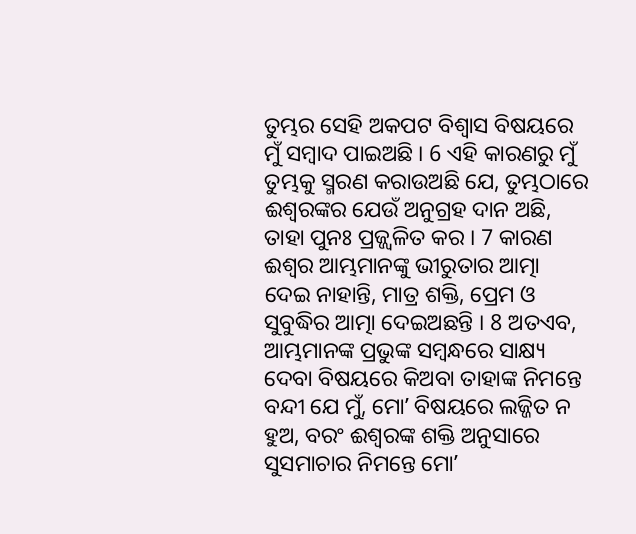ତୁମ୍ଭର ସେହି ଅକପଟ ବିଶ୍ଵାସ ବିଷୟରେ ମୁଁ ସମ୍ଵାଦ ପାଇଅଛି । 6 ଏହି କାରଣରୁ ମୁଁ ତୁମ୍ଭକୁ ସ୍ମରଣ କରାଉଅଛି ଯେ, ତୁମ୍ଭଠାରେ ଈଶ୍ଵରଙ୍କର ଯେଉଁ ଅନୁଗ୍ରହ ଦାନ ଅଛି, ତାହା ପୁନଃ ପ୍ରଜ୍ଜ୍ଵଳିତ କର । 7 କାରଣ ଈଶ୍ଵର ଆମ୍ଭମାନଙ୍କୁ ଭୀରୁତାର ଆତ୍ମା ଦେଇ ନାହାନ୍ତି, ମାତ୍ର ଶକ୍ତି, ପ୍ରେମ ଓ ସୁବୁଦ୍ଧିର ଆତ୍ମା ଦେଇଅଛନ୍ତି । 8 ଅତଏବ, ଆମ୍ଭମାନଙ୍କ ପ୍ରଭୁଙ୍କ ସମ୍ଵନ୍ଧରେ ସାକ୍ଷ୍ୟ ଦେବା ବିଷୟରେ କିଅବା ତାହାଙ୍କ ନିମନ୍ତେ ବନ୍ଦୀ ଯେ ମୁଁ, ମୋʼ ବିଷୟରେ ଲଜ୍ଜିତ ନ ହୁଅ, ବରଂ ଈଶ୍ଵରଙ୍କ ଶକ୍ତି ଅନୁସାରେ ସୁସମାଚାର ନିମନ୍ତେ ମୋʼ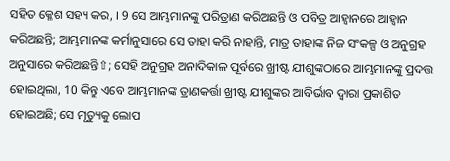ସହିତ କ୍ଳେଶ ସହ୍ୟ କର, । 9 ସେ ଆମ୍ଭମାନଙ୍କୁ ପରିତ୍ରାଣ କରିଅଛନ୍ତି ଓ ପବିତ୍ର ଆହ୍ଵାନରେ ଆହ୍ଵାନ କରିଅଛନ୍ତି; ଆମ୍ଭମାନଙ୍କ କର୍ମାନୁସାରେ ସେ ତାହା କରି ନାହାନ୍ତି, ମାତ୍ର ତାହାଙ୍କ ନିଜ ସଂକଳ୍ପ ଓ ଅନୁଗ୍ରହ ଅନୁସାରେ କରିଅଛନ୍ତି⇧; ସେହି ଅନୁଗ୍ରହ ଅନାଦିକାଳ ପୂର୍ବରେ ଖ୍ରୀଷ୍ଟ ଯୀଶୁଙ୍କଠାରେ ଆମ୍ଭମାନଙ୍କୁ ପ୍ରଦତ୍ତ ହୋଇଥିଲା, 10 କିନ୍ତୁ ଏବେ ଆମ୍ଭମାନଙ୍କ ତ୍ରାଣକର୍ତ୍ତା ଖ୍ରୀଷ୍ଟ ଯୀଶୁଙ୍କର ଆବିର୍ଭାବ ଦ୍ଵାରା ପ୍ରକାଶିତ ହୋଇଅଛି; ସେ ମୃତ୍ୟୁକୁ ଲୋପ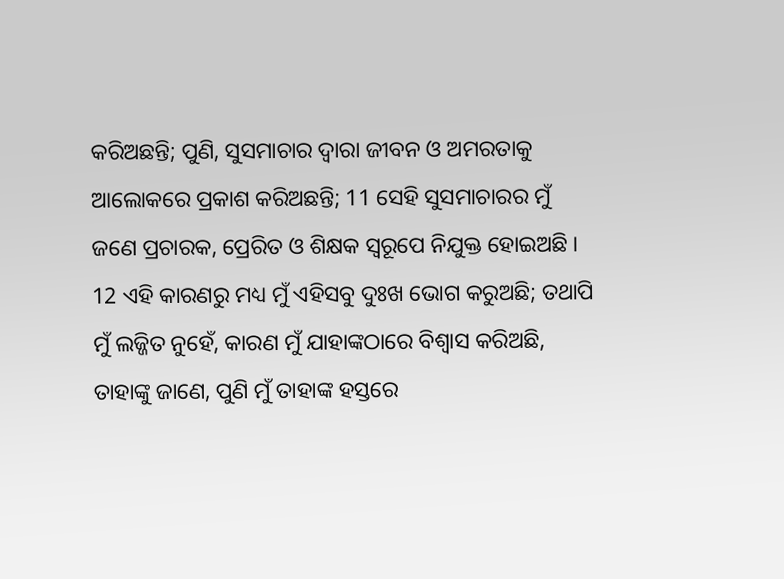କରିଅଛନ୍ତି; ପୁଣି, ସୁସମାଚାର ଦ୍ଵାରା ଜୀବନ ଓ ଅମରତାକୁ ଆଲୋକରେ ପ୍ରକାଶ କରିଅଛନ୍ତି; 11 ସେହି ସୁସମାଚାରର ମୁଁ ଜଣେ ପ୍ରଚାରକ, ପ୍ରେରିତ ଓ ଶିକ୍ଷକ ସ୍ଵରୂପେ ନିଯୁକ୍ତ ହୋଇଅଛି । 12 ଏହି କାରଣରୁ ମଧ୍ୟ ମୁଁ ଏହିସବୁ ଦୁଃଖ ଭୋଗ କରୁଅଛି; ତଥାପି ମୁଁ ଲଜ୍ଜିତ ନୁହେଁ, କାରଣ ମୁଁ ଯାହାଙ୍କଠାରେ ବିଶ୍ଵାସ କରିଅଛି, ତାହାଙ୍କୁ ଜାଣେ, ପୁଣି ମୁଁ ତାହାଙ୍କ ହସ୍ତରେ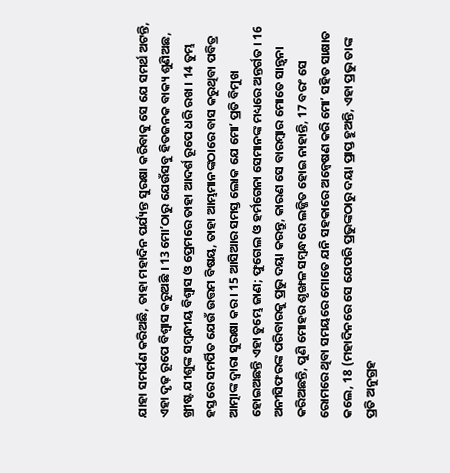ଯାହା ସମର୍ପଣ କରିଅଛି, ତାହା ମହାଦିନ ପର୍ଯ୍ୟନ୍ତ ସୁରକ୍ଷା କରିବାକୁ ସେ ଯେ ସମର୍ଥ ଅଟନ୍ତି, ଏହା ଦୃଢ଼ ରୂପେ ବିଶ୍ଵାସ କରୁଅଛି । 13 ମୋʼଠାରୁ ଯେଉଁସବୁ ହିତଜନକ ବାକ୍ୟ ଶୁଣିଅଛ, ଖ୍ରୀଷ୍ଟ ଯୀଶୁଙ୍କ ସମ୍ଵନ୍ଧୀୟ ବିଶ୍ଵାସ ଓ ପ୍ରେମରେ ତାହା ଆଦର୍ଶ ରୂପେ ଧରି ରଖ । 14 ତୁମ୍ଭ ହସ୍ତରେ ସମର୍ପିତ ଯେଉଁ ଉତ୍ତମ ବିଷୟ, ତାହା ଆମ୍ଭମାନଙ୍କଠାରେ ବାସ କରୁଥିବା ପବିତ୍ର ଆତ୍ମାଙ୍କ ଦ୍ଵାରା ସୁରକ୍ଷା କର । 15 ଆସିଆର ସମସ୍ତ ଲୋକ ଯେ ମୋʼ ପ୍ରତି ବିମୁଖ ହୋଇଅଛନ୍ତି ଏହା ତୁମ୍ଭେ ଜାଣ; ଫୁଗେଲ ଓ ହର୍ମଗେନା ସେମାନଙ୍କ ମଧ୍ୟରେ ଅନ୍ତର୍ଗତ । 16 ଅନୀସିଫରଙ୍କ ପରିବାରକୁ ପ୍ରଭୁ ଦୟା କରନ୍ତୁ, କାରଣ ସେ ବାରମ୍ଵାର ମୋତେ ସାନ୍ତ୍ଵନା କରିଅଛନ୍ତି, ପୁଣି ମୋହର ଶୃଙ୍ଖଳ ସମ୍ଵନ୍ଧରେ ଲଜ୍ଜିତ ହୋଇ ନାହାନ୍ତି, 17 ବରଂ ସେ ରୋମରେ ଥିବା ସମୟରେ ମୋତେ ଯନି ସହକାରେ ଅନ୍ଵେଷଣ କରି ମୋʼ ସହିତ ସାକ୍ଷାତ କଲେ, 18 (ମହାଦିନରେ ସେ ଯେପରି ପ୍ରଭୁଙ୍କଠାରୁ ଦୟା ପ୍ରାପ୍ତ ହୁଅନ୍ତି, ଏହା ପ୍ରଭୁ ତାଙ୍କ ପ୍ରତି ଅନୁଗ୍ରହ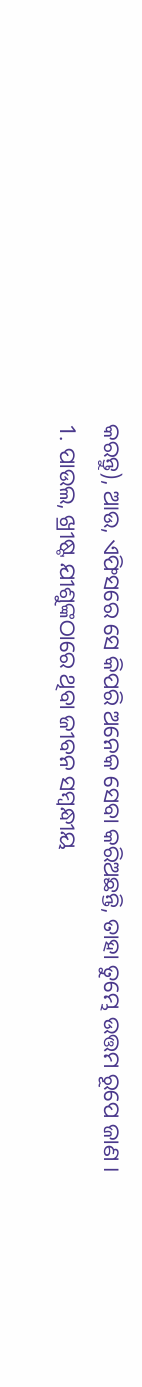କରନ୍ତୁ), ଆଉ, ଏଫିସରେ ସେ କିପରି ଅନେକ ସେବା କରିଅଛନ୍ତି, ତାହା ତୁମ୍ଭେ ଉତ୍ତମ ରୂପେ ଜାଣ ।
1. ପାଉଲ, ଖ୍ରୀଷ୍ଟ ଯୀଶୁଙ୍କଠାରେ ଥିବା ଜୀବନ ସମ୍ଵନ୍ଧୀୟ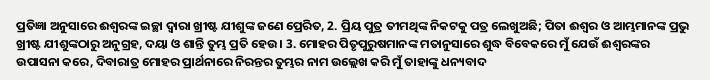ପ୍ରତିଜ୍ଞା ଅନୁସାରେ ଈଶ୍ଵରଙ୍କ ଇଚ୍ଛା ଦ୍ଵାରା ଖ୍ରୀଷ୍ଟ ଯୀଶୁଙ୍କ ଜଣେ ପ୍ରେରିତ, 2. ପ୍ରିୟ ପୁତ୍ର ତୀମଥିଙ୍କ ନିକଟକୁ ପତ୍ର ଲେଖୁଅଛି; ପିତା ଈଶ୍ଵର ଓ ଆମ୍ଭମାନଙ୍କ ପ୍ରଭୁ ଖ୍ରୀଷ୍ଟ ଯୀଶୁଙ୍କଠାରୁ ଅନୁଗ୍ରହ, ଦୟା ଓ ଶାନ୍ତି ତୁମ୍ଭ ପ୍ରତି ହେଉ । 3. ମୋହର ପିତୃପୁରୁଷମାନଙ୍କ ମତାନୁସାରେ ଶୁଦ୍ଧ ବିବେକରେ ମୁଁ ଯେଉଁ ଈଶ୍ଵରଙ୍କର ଉପାସନା କରେ, ଦିବାରାତ୍ର ମୋହର ପ୍ରାର୍ଥନାରେ ନିରନ୍ତର ତୁମ୍ଭର ନାମ ଉଲ୍ଲେଖ କରି ମୁଁ ତାହାଙ୍କୁ ଧନ୍ୟବାଦ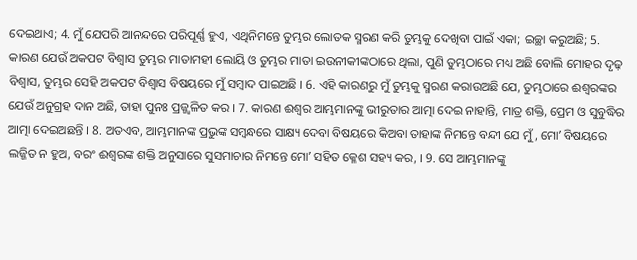ଦେଇଥାଏ; 4. ମୁଁ ଯେପରି ଆନନ୍ଦରେ ପରିପୂର୍ଣ୍ଣ ହୁଏ, ଏଥିନିମନ୍ତେ ତୁମ୍ଭର ଲୋତକ ସ୍ମରଣ କରି ତୁମ୍ଭକୁ ଦେଖିବା ପାଇଁ ଏକା; ଇଚ୍ଛା କରୁଅଛି; 5. କାରଣ ଯେଉଁ ଅକପଟ ବିଶ୍ଵାସ ତୁମ୍ଭର ମାତାମହୀ ଲୋୟି ଓ ତୁମ୍ଭର ମାତା ଇଉନୀକୀଙ୍କଠାରେ ଥିଲା, ପୁଣି ତୁମ୍ଭଠାରେ ମଧ୍ୟ ଅଛି ବୋଲି ମୋହର ଦୃଢ଼ ବିଶ୍ଵାସ, ତୁମ୍ଭର ସେହି ଅକପଟ ବିଶ୍ଵାସ ବିଷୟରେ ମୁଁ ସମ୍ଵାଦ ପାଇଅଛି । 6. ଏହି କାରଣରୁ ମୁଁ ତୁମ୍ଭକୁ ସ୍ମରଣ କରାଉଅଛି ଯେ, ତୁମ୍ଭଠାରେ ଈଶ୍ଵରଙ୍କର ଯେଉଁ ଅନୁଗ୍ରହ ଦାନ ଅଛି, ତାହା ପୁନଃ ପ୍ରଜ୍ଜ୍ଵଳିତ କର । 7. କାରଣ ଈଶ୍ଵର ଆମ୍ଭମାନଙ୍କୁ ଭୀରୁତାର ଆତ୍ମା ଦେଇ ନାହାନ୍ତି, ମାତ୍ର ଶକ୍ତି, ପ୍ରେମ ଓ ସୁବୁଦ୍ଧିର ଆତ୍ମା ଦେଇଅଛନ୍ତି । 8. ଅତଏବ, ଆମ୍ଭମାନଙ୍କ ପ୍ରଭୁଙ୍କ ସମ୍ଵନ୍ଧରେ ସାକ୍ଷ୍ୟ ଦେବା ବିଷୟରେ କିଅବା ତାହାଙ୍କ ନିମନ୍ତେ ବନ୍ଦୀ ଯେ ମୁଁ, ମୋʼ ବିଷୟରେ ଲଜ୍ଜିତ ନ ହୁଅ, ବରଂ ଈଶ୍ଵରଙ୍କ ଶକ୍ତି ଅନୁସାରେ ସୁସମାଚାର ନିମନ୍ତେ ମୋʼ ସହିତ କ୍ଳେଶ ସହ୍ୟ କର, । 9. ସେ ଆମ୍ଭମାନଙ୍କୁ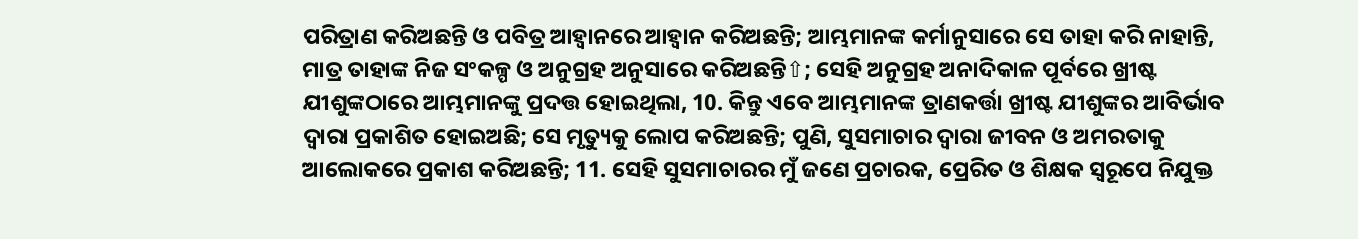ପରିତ୍ରାଣ କରିଅଛନ୍ତି ଓ ପବିତ୍ର ଆହ୍ଵାନରେ ଆହ୍ଵାନ କରିଅଛନ୍ତି; ଆମ୍ଭମାନଙ୍କ କର୍ମାନୁସାରେ ସେ ତାହା କରି ନାହାନ୍ତି, ମାତ୍ର ତାହାଙ୍କ ନିଜ ସଂକଳ୍ପ ଓ ଅନୁଗ୍ରହ ଅନୁସାରେ କରିଅଛନ୍ତି⇧; ସେହି ଅନୁଗ୍ରହ ଅନାଦିକାଳ ପୂର୍ବରେ ଖ୍ରୀଷ୍ଟ ଯୀଶୁଙ୍କଠାରେ ଆମ୍ଭମାନଙ୍କୁ ପ୍ରଦତ୍ତ ହୋଇଥିଲା, 10. କିନ୍ତୁ ଏବେ ଆମ୍ଭମାନଙ୍କ ତ୍ରାଣକର୍ତ୍ତା ଖ୍ରୀଷ୍ଟ ଯୀଶୁଙ୍କର ଆବିର୍ଭାବ ଦ୍ଵାରା ପ୍ରକାଶିତ ହୋଇଅଛି; ସେ ମୃତ୍ୟୁକୁ ଲୋପ କରିଅଛନ୍ତି; ପୁଣି, ସୁସମାଚାର ଦ୍ଵାରା ଜୀବନ ଓ ଅମରତାକୁ ଆଲୋକରେ ପ୍ରକାଶ କରିଅଛନ୍ତି; 11. ସେହି ସୁସମାଚାରର ମୁଁ ଜଣେ ପ୍ରଚାରକ, ପ୍ରେରିତ ଓ ଶିକ୍ଷକ ସ୍ଵରୂପେ ନିଯୁକ୍ତ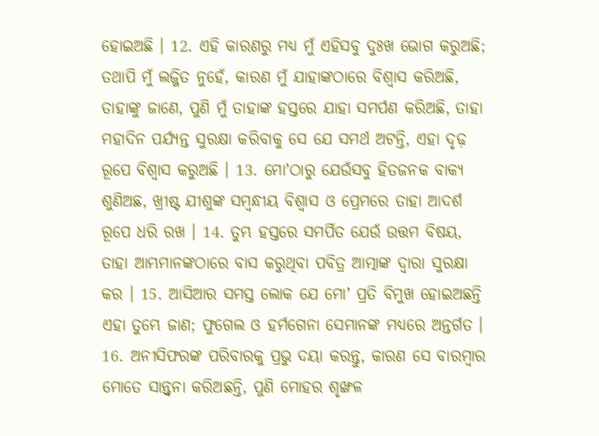ହୋଇଅଛି । 12. ଏହି କାରଣରୁ ମଧ୍ୟ ମୁଁ ଏହିସବୁ ଦୁଃଖ ଭୋଗ କରୁଅଛି; ତଥାପି ମୁଁ ଲଜ୍ଜିତ ନୁହେଁ, କାରଣ ମୁଁ ଯାହାଙ୍କଠାରେ ବିଶ୍ଵାସ କରିଅଛି, ତାହାଙ୍କୁ ଜାଣେ, ପୁଣି ମୁଁ ତାହାଙ୍କ ହସ୍ତରେ ଯାହା ସମର୍ପଣ କରିଅଛି, ତାହା ମହାଦିନ ପର୍ଯ୍ୟନ୍ତ ସୁରକ୍ଷା କରିବାକୁ ସେ ଯେ ସମର୍ଥ ଅଟନ୍ତି, ଏହା ଦୃଢ଼ ରୂପେ ବିଶ୍ଵାସ କରୁଅଛି । 13. ମୋʼଠାରୁ ଯେଉଁସବୁ ହିତଜନକ ବାକ୍ୟ ଶୁଣିଅଛ, ଖ୍ରୀଷ୍ଟ ଯୀଶୁଙ୍କ ସମ୍ଵନ୍ଧୀୟ ବିଶ୍ଵାସ ଓ ପ୍ରେମରେ ତାହା ଆଦର୍ଶ ରୂପେ ଧରି ରଖ । 14. ତୁମ୍ଭ ହସ୍ତରେ ସମର୍ପିତ ଯେଉଁ ଉତ୍ତମ ବିଷୟ, ତାହା ଆମ୍ଭମାନଙ୍କଠାରେ ବାସ କରୁଥିବା ପବିତ୍ର ଆତ୍ମାଙ୍କ ଦ୍ଵାରା ସୁରକ୍ଷା କର । 15. ଆସିଆର ସମସ୍ତ ଲୋକ ଯେ ମୋʼ ପ୍ରତି ବିମୁଖ ହୋଇଅଛନ୍ତି ଏହା ତୁମ୍ଭେ ଜାଣ; ଫୁଗେଲ ଓ ହର୍ମଗେନା ସେମାନଙ୍କ ମଧ୍ୟରେ ଅନ୍ତର୍ଗତ । 16. ଅନୀସିଫରଙ୍କ ପରିବାରକୁ ପ୍ରଭୁ ଦୟା କରନ୍ତୁ, କାରଣ ସେ ବାରମ୍ଵାର ମୋତେ ସାନ୍ତ୍ଵନା କରିଅଛନ୍ତି, ପୁଣି ମୋହର ଶୃଙ୍ଖଳ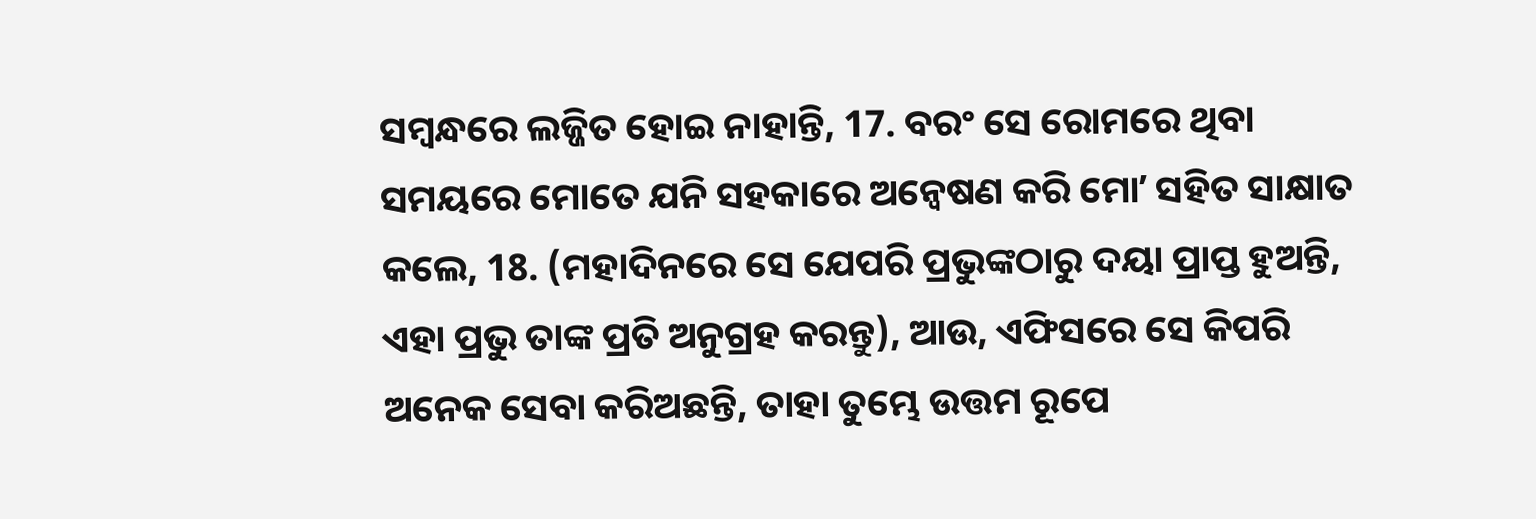ସମ୍ଵନ୍ଧରେ ଲଜ୍ଜିତ ହୋଇ ନାହାନ୍ତି, 17. ବରଂ ସେ ରୋମରେ ଥିବା ସମୟରେ ମୋତେ ଯନି ସହକାରେ ଅନ୍ଵେଷଣ କରି ମୋʼ ସହିତ ସାକ୍ଷାତ କଲେ, 18. (ମହାଦିନରେ ସେ ଯେପରି ପ୍ରଭୁଙ୍କଠାରୁ ଦୟା ପ୍ରାପ୍ତ ହୁଅନ୍ତି, ଏହା ପ୍ରଭୁ ତାଙ୍କ ପ୍ରତି ଅନୁଗ୍ରହ କରନ୍ତୁ), ଆଉ, ଏଫିସରେ ସେ କିପରି ଅନେକ ସେବା କରିଅଛନ୍ତି, ତାହା ତୁମ୍ଭେ ଉତ୍ତମ ରୂପେ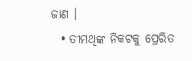ଜାଣ ।
  • ତୀମଥିଙ୍କ ନିକଟକୁ ପ୍ରେରିତ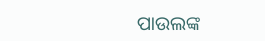ପାଉଲଙ୍କ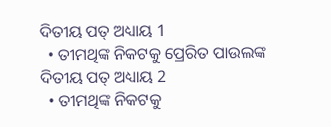ଦିତୀୟ ପତ୍ ଅଧ୍ୟାୟ 1
  • ତୀମଥିଙ୍କ ନିକଟକୁ ପ୍ରେରିତ ପାଉଲଙ୍କ ଦିତୀୟ ପତ୍ ଅଧ୍ୟାୟ 2
  • ତୀମଥିଙ୍କ ନିକଟକୁ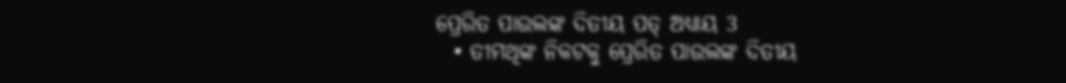ପ୍ରେରିତ ପାଉଲଙ୍କ ଦିତୀୟ ପତ୍ ଅଧ୍ୟାୟ 3
  • ତୀମଥିଙ୍କ ନିକଟକୁ ପ୍ରେରିତ ପାଉଲଙ୍କ ଦିତୀୟ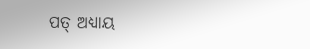ପତ୍ ଅଧ୍ୟାୟ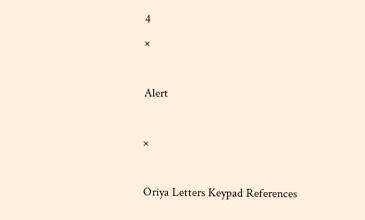4
×

Alert

×

Oriya Letters Keypad References